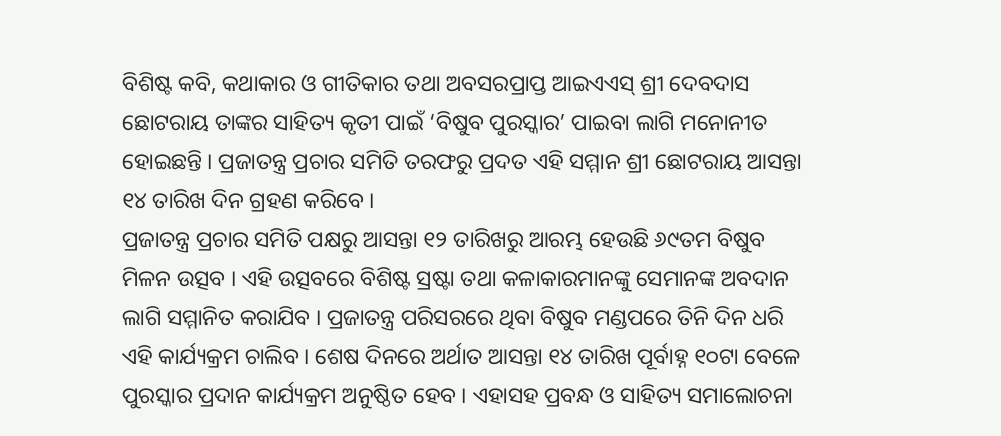ବିଶିଷ୍ଟ କବି, କଥାକାର ଓ ଗୀତିକାର ତଥା ଅବସରପ୍ରାପ୍ତ ଆଇଏଏସ୍ ଶ୍ରୀ ଦେବଦାସ ଛୋଟରାୟ ତାଙ୍କର ସାହିତ୍ୟ କୃତୀ ପାଇଁ ‘ବିଷୁବ ପୁରସ୍କାର’ ପାଇବା ଲାଗି ମନୋନୀତ ହୋଇଛନ୍ତି । ପ୍ରଜାତନ୍ତ୍ର ପ୍ରଚାର ସମିତି ତରଫରୁ ପ୍ରଦତ ଏହି ସମ୍ମାନ ଶ୍ରୀ ଛୋଟରାୟ ଆସନ୍ତା ୧୪ ତାରିଖ ଦିନ ଗ୍ରହଣ କରିବେ ।
ପ୍ରଜାତନ୍ତ୍ର ପ୍ରଚାର ସମିତି ପକ୍ଷରୁ ଆସନ୍ତା ୧୨ ତାରିଖରୁ ଆରମ୍ଭ ହେଉଛି ୬୯ତମ ବିଷୁବ ମିଳନ ଉତ୍ସବ । ଏହି ଉତ୍ସବରେ ବିଶିଷ୍ଟ ସ୍ରଷ୍ଟା ତଥା କଳାକାରମାନଙ୍କୁ ସେମାନଙ୍କ ଅବଦାନ ଲାଗି ସମ୍ମାନିତ କରାଯିବ । ପ୍ରଜାତନ୍ତ୍ର ପରିସରରେ ଥିବା ବିଷୁବ ମଣ୍ଡପରେ ତିନି ଦିନ ଧରି ଏହି କାର୍ଯ୍ୟକ୍ରମ ଚାଲିବ । ଶେଷ ଦିନରେ ଅର୍ଥାତ ଆସନ୍ତା ୧୪ ତାରିଖ ପୂର୍ବାହ୍ନ ୧୦ଟା ବେଳେ ପୁରସ୍କାର ପ୍ରଦାନ କାର୍ଯ୍ୟକ୍ରମ ଅନୁଷ୍ଠିତ ହେବ । ଏହାସହ ପ୍ରବନ୍ଧ ଓ ସାହିତ୍ୟ ସମାଲୋଚନା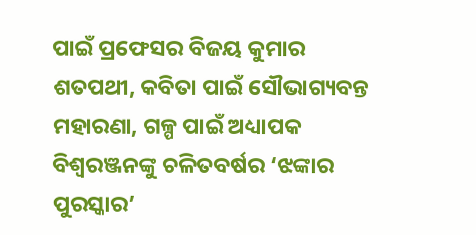ପାଇଁ ପ୍ରଫେସର ବିଜୟ କୁମାର ଶତପଥୀ, କବିତା ପାଇଁ ସୌଭାଗ୍ୟବନ୍ତ ମହାରଣା, ଗଳ୍ପ ପାଇଁ ଅଧ୍ୟାପକ ବିଶ୍ୱରଞ୍ଜନଙ୍କୁ ଚଳିତବର୍ଷର ‘ଝଙ୍କାର ପୁରସ୍କାର’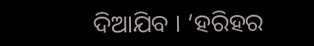ଦିଆଯିବ । ‘ହରିହର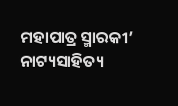ମହାପାତ୍ର ସ୍ମାରକୀ’ ନାଟ୍ୟସାହିତ୍ୟ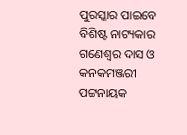ପୁରସ୍କାର ପାଇବେ ବିଶିଷ୍ଟ ନାଟ୍ୟକାର ଗଣେଶ୍ୱର ଦାସ ଓ କନକମଞ୍ଜରୀ ପଟ୍ଟନାୟକ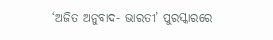‘ଅଜିତ ଅନୁବାଦ- ଭାରତୀ’ ପୁରସ୍କାରରେ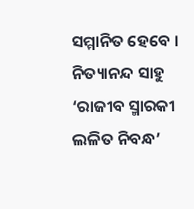ସମ୍ମାନିତ ହେବେ । ନିତ୍ୟାନନ୍ଦ ସାହୁ ‘ରାଜୀବ ସ୍ମାରକୀ ଲଳିତ ନିବନ୍ଧ’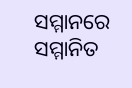ସମ୍ମାନରେ ସମ୍ମାନିତ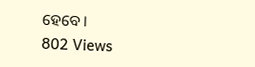ହେବେ ।
802 Views